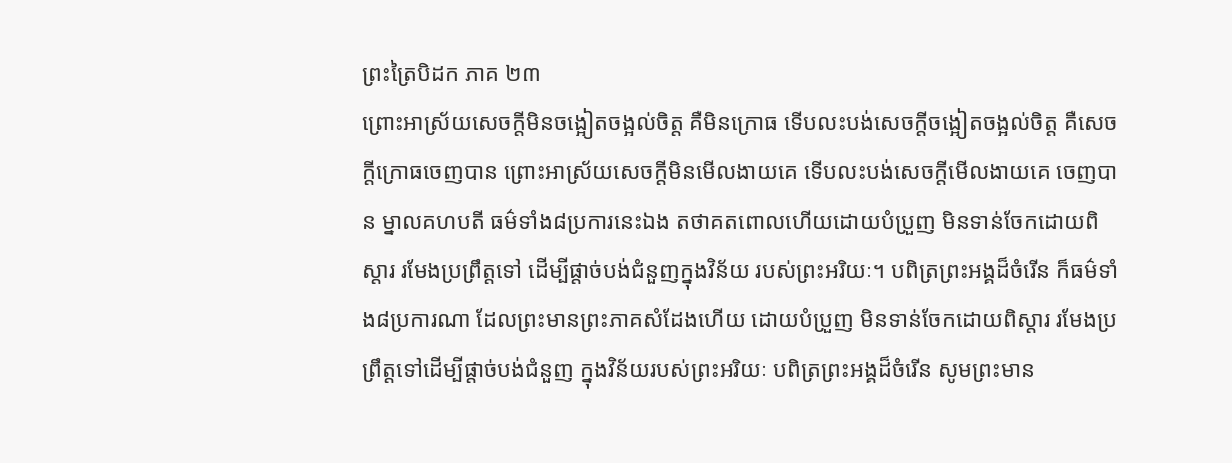ព្រះត្រៃបិដក ភាគ ២៣
ព្រោះអាស្រ័យសេចក្តីមិនចង្អៀតចង្អល់ចិត្ត គឺមិនក្រោធ ទើបលះបង់សេចក្តីចង្អៀតចង្អល់ចិត្ត គឺសេចក្តីក្រោធចេញបាន ព្រោះអាស្រ័យសេចក្តីមិនមើលងាយគេ ទើបលះបង់សេចក្តីមើលងាយគេ ចេញបាន ម្នាលគហបតី ធម៌ទាំង៨ប្រការនេះឯង តថាគតពោលហើយដោយបំប្រួញ មិនទាន់ចែកដោយពិស្តារ រមែងប្រព្រឹត្តទៅ ដើម្បីផ្តាច់បង់ជំនួញក្នុងវិន័យ របស់ព្រះអរិយៈ។ បពិត្រព្រះអង្គដ៏ចំរើន ក៏ធម៌ទាំង៨ប្រការណា ដែលព្រះមានព្រះភាគសំដែងហើយ ដោយបំប្រួញ មិនទាន់ចែកដោយពិស្តារ រមែងប្រព្រឹត្តទៅដើម្បីផ្តាច់បង់ជំនួញ ក្នុងវិន័យរបស់ព្រះអរិយៈ បពិត្រព្រះអង្គដ៏ចំរើន សូមព្រះមាន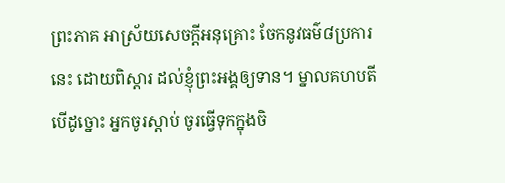ព្រះភាគ អាស្រ័យសេចក្តីអនុគ្រោះ ចែកនូវធម៌៨ប្រការនេះ ដោយពិស្តារ ដល់ខ្ញុំព្រះអង្គឲ្យទាន។ ម្នាលគហបតី បើដូច្នោះ អ្នកចូរស្តាប់ ចូរធ្វើទុកក្នុងចិ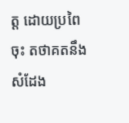ត្ត ដោយប្រពៃចុះ តថាគតនឹងសំដែង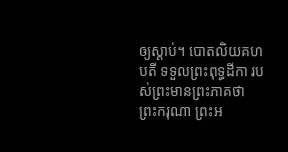ឲ្យស្តាប់។ បោតលិយគហបតី ទទួលព្រះពុទ្ធដីកា របស់ព្រះមានព្រះភាគថា ព្រះករុណា ព្រះអ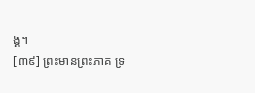ង្គ។
[៣៩] ព្រះមានព្រះភាគ ទ្រ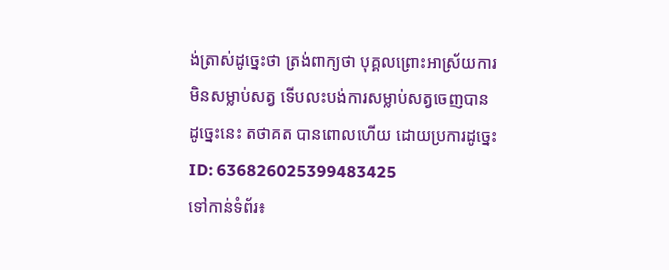ង់ត្រាស់ដូច្នេះថា ត្រង់ពាក្យថា បុគ្គលព្រោះអាស្រ័យការមិនសម្លាប់សត្វ ទើបលះបង់ការសម្លាប់សត្វចេញបាន ដូច្នេះនេះ តថាគត បានពោលហើយ ដោយប្រការដូច្នេះ
ID: 636826025399483425
ទៅកាន់ទំព័រ៖